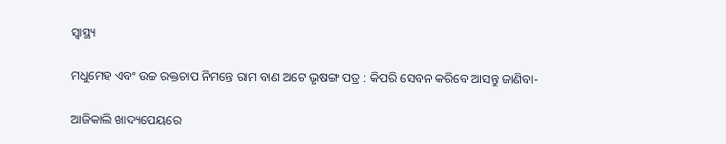ସ୍ୱାସ୍ଥ୍ୟ

ମଧୁମେହ ଏବଂ ଉଚ୍ଚ ରକ୍ତଚାପ ନିମନ୍ତେ ରାମ ବାଣ ଅଟେ ଭୃଷଙ୍ଗ ପତ୍ର : କିପରି ସେବନ କରିବେ ଆସନ୍ତୁ ଜାଣିବା-

ଆଜିକାଲି ଖାଦ୍ୟପେୟରେ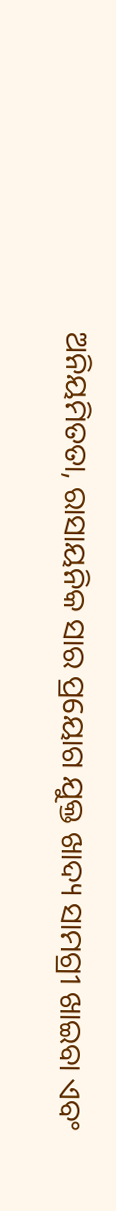ଅନିୟମିତତା, ରାସାୟନିକ ସାର ପ୍ରୟୋଗ ଯୁକ୍ତ ଖାଦ୍ୟ ସାମଗ୍ରୀ ଖାଇବା ଏବଂ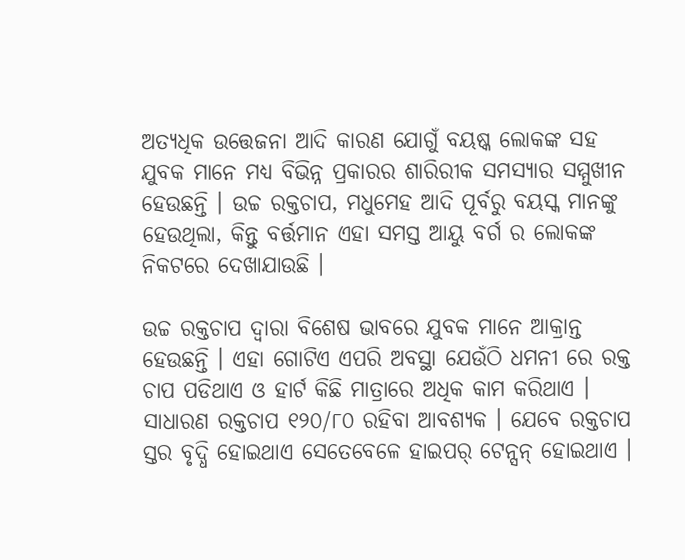ଅତ୍ୟଧିକ ଉତ୍ତେଜନା ଆଦି କାରଣ ଯୋଗୁଁ ବୟଷ୍କ ଲୋକଙ୍କ ସହ ଯୁବକ ମାନେ ମଧ୍ୟ ବିଭିନ୍ନ ପ୍ରକାରର ଶାରିରୀକ ସମସ୍ୟାର ସମ୍ମୁଖୀନ ହେଉଛନ୍ତି । ଉଚ୍ଚ ରକ୍ତଚାପ, ମଧୁମେହ ଆଦି ପୂର୍ବରୁ ବୟସ୍କ ମାନଙ୍କୁ ହେଉଥିଲା, କିନ୍ତୁ ବର୍ତ୍ତମାନ ଏହା ସମସ୍ତ ଆୟୁ ବର୍ଗ ର ଲୋକଙ୍କ ନିକଟରେ ଦେଖାଯାଉଛି ।

ଉଚ୍ଚ ରକ୍ତଚାପ ଦ୍ଵାରା ବିଶେଷ ଭାବରେ ଯୁବକ ମାନେ ଆକ୍ରାନ୍ତ ହେଉଛନ୍ତି । ଏହା ଗୋଟିଏ ଏପରି ଅବସ୍ଥା ଯେଉଁଠି ଧମନୀ ରେ ରକ୍ତ ଚାପ ପଡିଥାଏ ଓ ହାର୍ଟ କିଛି ମାତ୍ରାରେ ଅଧିକ କାମ କରିଥାଏ । ସାଧାରଣ ରକ୍ତଚାପ ୧୨୦/୮୦ ରହିବା ଆବଶ୍ୟକ । ଯେବେ ରକ୍ତଚାପ ସ୍ତର ବୃଦ୍ଧି ହୋଇଥାଏ ସେତେବେଳେ ହାଇପର୍ ଟେନ୍ସନ୍ ହୋଇଥାଏ ।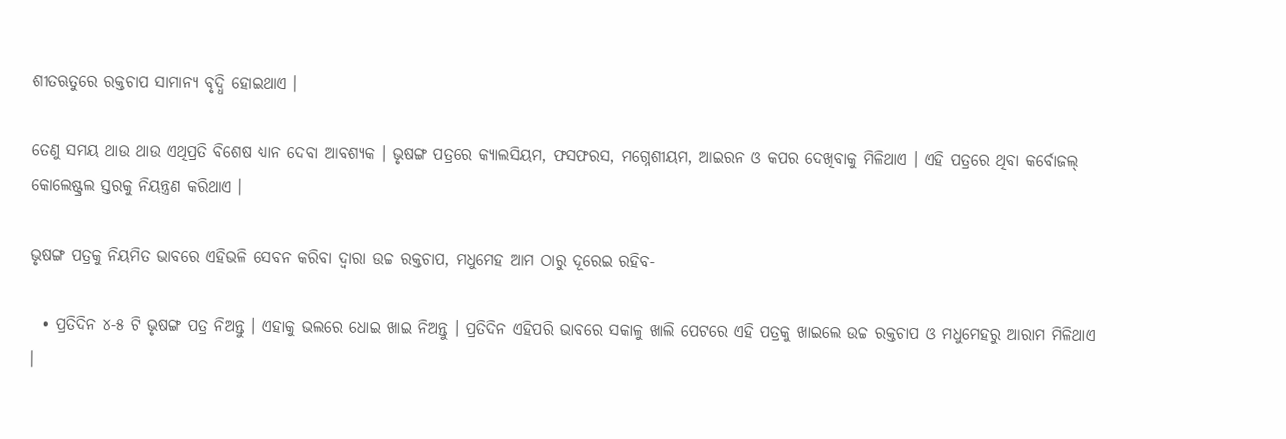ଶୀତଋତୁରେ ରକ୍ତଚାପ ସାମାନ୍ୟ ବୃଦ୍ଧି ହୋଇଥାଏ ।

ତେଣୁ ସମୟ ଥାଉ ଥାଉ ଏଥିପ୍ରତି ବିଶେଷ ଧ୍ୟାନ ଦେବା ଆବଶ୍ୟକ । ଭୃଷଙ୍ଗ ପତ୍ରରେ କ୍ୟାଲସିୟମ, ଫସଫରସ, ମଗ୍ନେଶୀୟମ, ଆଇରନ ଓ କପର ଦେଖିବାକୁ ମିଳିଥାଏ । ଏହି ପତ୍ରରେ ଥିବା କର୍ବୋଜଲ୍ କୋଲେଷ୍ଟ୍ରଲ ସ୍ତରକୁ ନିୟନ୍ତ୍ରଣ କରିଥାଏ ।

ଭୃଷଙ୍ଗ ପତ୍ରକୁ ନିୟମିତ ଭାବରେ ଏହିଭଳି ସେବନ କରିବା ଦ୍ୱାରା ଉଚ୍ଚ ରକ୍ତଚାପ, ମଧୁମେହ ଆମ ଠାରୁ ଦୂରେଇ ରହିବ-

  • ପ୍ରତିଦିନ ୪-୫ ଟି ଭୃଷଙ୍ଗ ପତ୍ର ନିଅନ୍ତୁ । ଏହାକୁ ଭଲରେ ଧୋଇ ଖାଇ ନିଅନ୍ତୁ । ପ୍ରତିଦିନ ଏହିପରି ଭାବରେ ସକାଳୁ ଖାଲି ପେଟରେ ଏହି ପତ୍ରକୁ ଖାଇଲେ ଉଚ୍ଚ ରକ୍ତଚାପ ଓ ମଧୁମେହରୁ ଆରାମ ମିଳିଥାଏ ।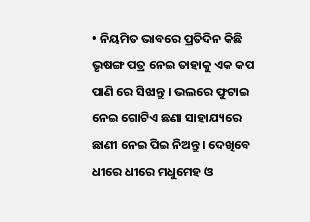• ନିୟମିତ ଭାବରେ ପ୍ରତିଦିନ କିଛି ଭୃଷଙ୍ଗ ପତ୍ର ନେଇ ତାହାକୁ ଏକ କପ ପାଣି ରେ ସିଝାନ୍ତୁ । ଭଲରେ ଫୁଟାଇ ନେଇ ଗୋଟିଏ ଛଣା ସାହାଯ୍ୟରେ ଛାଣୀ ନେଇ ପିଇ ନିଅନ୍ତୁ । ଦେଖିବେ ଧୀରେ ଧୀରେ ମଧୁମେହ ଓ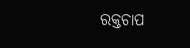ରକ୍ତଚାପ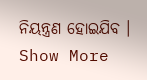ନିୟନ୍ତ୍ରଣ ହୋଇଯିବ ।
Show More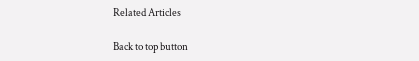Related Articles

Back to top button